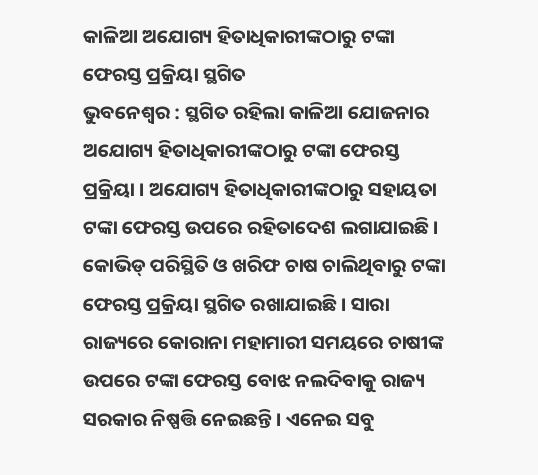କାଳିଆ ଅଯୋଗ୍ୟ ହିତାଧିକାରୀଙ୍କଠାରୁ ଟଙ୍କା ଫେରସ୍ତ ପ୍ରକ୍ରିୟା ସ୍ଥଗିତ
ଭୁବନେଶ୍ୱର : ସ୍ଥଗିତ ରହିଲା କାଳିଆ ଯୋଜନାର ଅଯୋଗ୍ୟ ହିତାଧିକାରୀଙ୍କଠାରୁ ଟଙ୍କା ଫେରସ୍ତ ପ୍ରକ୍ରିୟା । ଅଯୋଗ୍ୟ ହିତାଧିକାରୀଙ୍କଠାରୁ ସହାୟତା ଟଙ୍କା ଫେରସ୍ତ ଉପରେ ରହିତାଦେଶ ଲଗାଯାଇଛି । କୋଭିଡ୍ ପରିସ୍ଥିତି ଓ ଖରିଫ ଚାଷ ଚାଲିଥିବାରୁ ଟଙ୍କା ଫେରସ୍ତ ପ୍ରକ୍ରିୟା ସ୍ଥଗିତ ରଖାଯାଇଛି । ସାରା ରାଜ୍ୟରେ କୋରାନା ମହାମାରୀ ସମୟରେ ଚାଷୀଙ୍କ ଉପରେ ଟଙ୍କା ଫେରସ୍ତ ବୋଝ ନଲଦିବାକୁ ରାଜ୍ୟ ସରକାର ନିଷ୍ପତ୍ତି ନେଇଛନ୍ତି । ଏନେଇ ସବୁ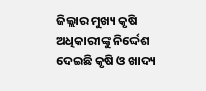ଜିଲ୍ଲାର ମୁଖ୍ୟ କୃଷି ଅଧିକାରୀଙ୍କୁ ନିର୍ଦ୍ଦେଶ ଦେଇଛି କୃଷି ଓ ଖାଦ୍ୟ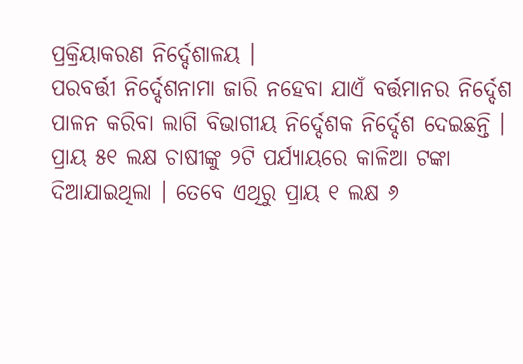ପ୍ରକ୍ରିୟାକରଣ ନିର୍ଦ୍ଦେଶାଳୟ ।
ପରବର୍ତ୍ତୀ ନିର୍ଦ୍ଦେଶନାମା ଜାରି ନହେବା ଯାଏଁ ବର୍ତ୍ତମାନର ନିର୍ଦ୍ଦେଶ ପାଳନ କରିବା ଲାଗି ବିଭାଗୀୟ ନିର୍ଦ୍ଦେଶକ ନିର୍ଦ୍ଦେଶ ଦେଇଛନ୍ତି । ପ୍ରାୟ ୫୧ ଲକ୍ଷ ଚାଷୀଙ୍କୁ ୨ଟି ପର୍ଯ୍ୟାୟରେ କାଳିଆ ଟଙ୍କା ଦିଆଯାଇଥିଲା । ତେବେ ଏଥିରୁ ପ୍ରାୟ ୧ ଲକ୍ଷ ୬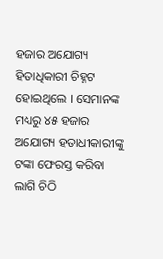ହଜାର ଅଯୋଗ୍ୟ ହିତାଧିକାରୀ ଚିହ୍ନଟ ହୋଇଥିଲେ । ସେମାନଙ୍କ ମଧ୍ୟରୁ ୪୫ ହଜାର ଅଯୋଗ୍ୟ ହତାଧୀକାରୀଙ୍କୁ ଟଙ୍କା ଫେରସ୍ତ କରିବା ଲାଗି ଚିଠି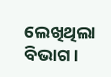ଲେଖିଥିଲା ବିଭାଗ ।